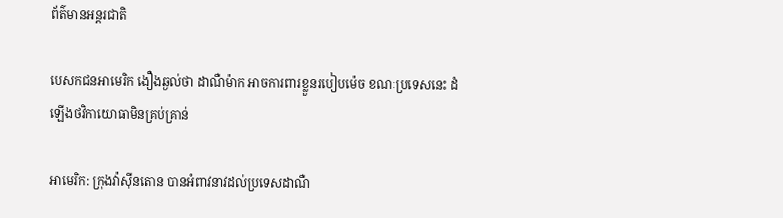ព័ត៌មានអន្តរជាតិ

បេសកជនអាមេរិក ងឿងឆ្ងល់ថា ដាណឺម៉ាក អាចការពារខ្លួនរបៀបម៉េច ខណៈប្រទេសនេះ ដំឡើងថវិកាយោធាមិនគ្រប់គ្រាន់

អាមេរិក: ក្រុងវ៉ាស៊ីនតោន បានអំពាវនាវដល់ប្រទេសដាណឺ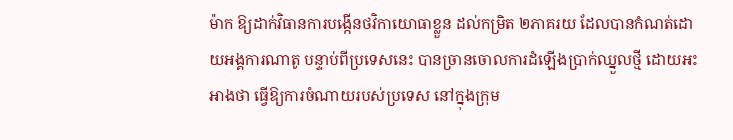ម៉ាក ឱ្យដាក់វិធានការបង្កើនថវិកាយោធាខ្លួន ដល់កម្រិត ២ភាគរយ ដែលបានកំណត់ដោយអង្គការណាតូ បន្ទាប់ពីប្រទេសនេះ បានច្រានចោលការដំឡើងប្រាក់ឈ្នួលថ្មី ដោយអះអាងថា ធ្វើឱ្យការចំណាយរបស់ប្រទេស នៅក្នុងក្រុម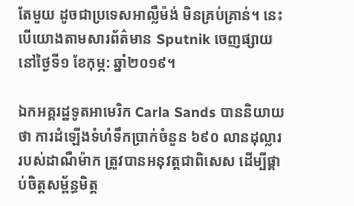តែមួយ ដូចជាប្រទេសអាល្លឺម៉ង់ មិនគ្រប់គ្រាន់។ នេះបើយោងតាមសារព័ត៌មាន Sputnik ចេញផ្សាយនៅថ្ងៃទី១ ខែកុម្ភ: ឆ្នាំ២០១៩។

ឯកអគ្គរដ្ឋទូតអាមេរិក Carla Sands បាននិយាយថា ការដំឡើងទំហំទឹកប្រាក់ចំនួន ៦៩០ លានដុល្លារ របស់ដាណឺម៉ាក ត្រូវបានអនុវត្តជាពិសេស ដើម្បីផ្គាប់ចិត្តសម្ព័ន្ធមិត្ត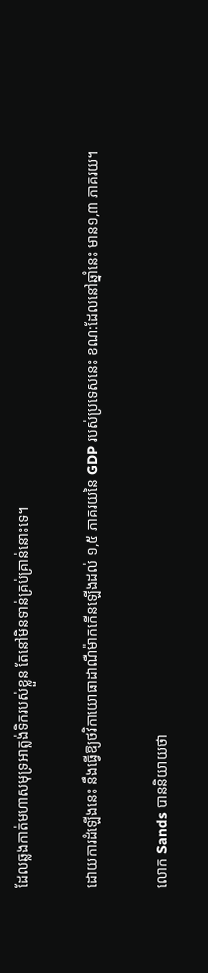ដែលឆ្លងកាត់មហាសមុទ្រអាត្លង់ទិករបស់ខ្លួន តែនៅមិនទាន់គ្រប់គ្រាន់នោះទេ។

ដោយការដំឡើងនេះ នឹងធ្វើឱ្យថវិកាយោធាដាណឺម៉ាកកើនឡើងដល់ ១,៥ ភាគរយនៃ GDP របស់ប្រទេសនេះ ខណ:ដែលនៅឆ្នាំនេះ មាន១,៣ ភាគរយ។

លោក Sands បាននិយាយថា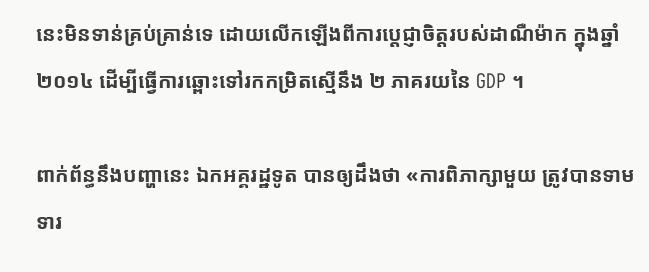នេះមិនទាន់គ្រប់គ្រាន់ទេ ដោយលើកឡើងពីការប្តេជ្ញាចិត្តរបស់ដាណឺម៉ាក ក្នុងឆ្នាំ ២០១៤ ដើម្បីធ្វើការឆ្ពោះទៅរកកម្រិតស្មើនឹង ២ ភាគរយនៃ GDP ។

ពាក់ព័ន្ធនឹងបញ្ហានេះ ឯកអគ្គរដ្ឋទូត បានឲ្យដឹងថា «ការពិភាក្សាមួយ ត្រូវបានទាមទារ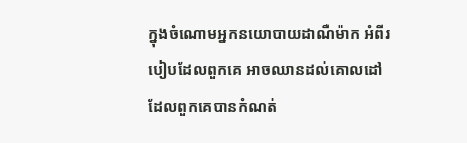ក្នុងចំណោមអ្នកនយោបាយដាណឺម៉ាក អំពីរបៀបដែលពួកគេ អាចឈានដល់គោលដៅ ដែលពួកគេបានកំណត់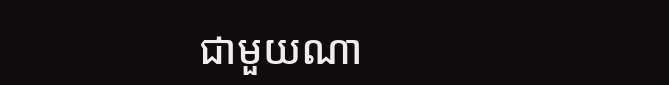ជាមួយណា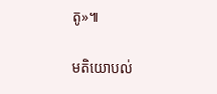តូ»៕

មតិយោបល់